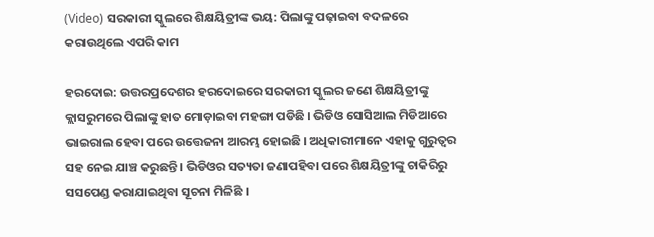(Video) ସରକାରୀ ସ୍କୁଲରେ ଶିକ୍ଷୟିତ୍ରୀଙ୍କ ଭୟ: ପିଲାଙ୍କୁ ପଢ଼ାଇବା ବଦଳରେ କରାଉଥିଲେ ଏପରି କାମ

ହରଦୋଇ: ଉତ୍ତରପ୍ରଦେଶର ହରଦୋଇରେ ସରକାରୀ ସ୍କୁଲର ଜଣେ ଶିକ୍ଷୟିତ୍ରୀଙ୍କୁ କ୍ଲାସରୁମରେ ପିଲାଙ୍କୁ ହାତ ମୋଡ଼ାଇବା ମହଙ୍ଗା ପଡିଛି । ଭିଡିଓ ସୋସିଆଲ ମିଡିଆରେ ଭାଇରାଲ ହେବା ପରେ ଉତ୍ତେଜନା ଆରମ୍ଭ ହୋଇଛି । ଅଧିକାରୀମାନେ ଏହାକୁ ଗୁରୁତ୍ୱର ସହ ନେଇ ଯାଞ୍ଚ କରୁଛନ୍ତି । ଭିଡିଓର ସତ୍ୟତା ଜଣାପହିବା ପରେ ଶିକ୍ଷୟିତ୍ରୀଙ୍କୁ ଚାକିରିରୁ ସସପେଣ୍ଡ କରାଯାଇଥିବା ସୂଚନା ମିଳିଛି ।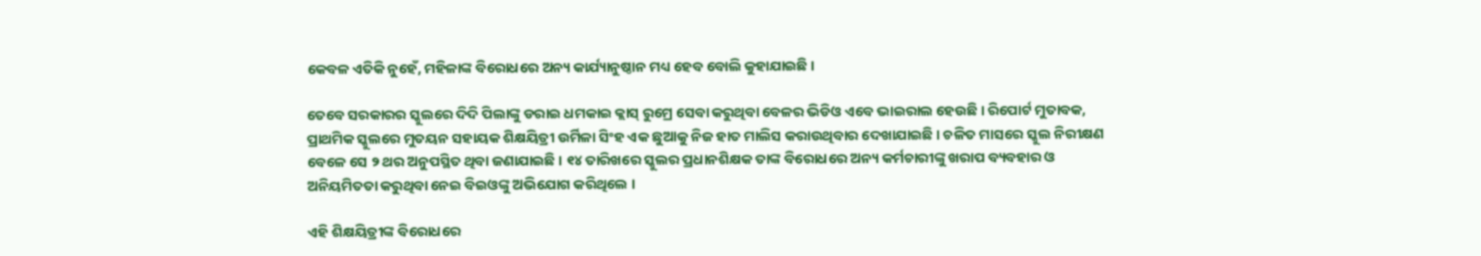କେବଳ ଏତିକି ନୁହେଁ, ମହିଳାଙ୍କ ବିରୋଧରେ ଅନ୍ୟ କାର୍ଯ୍ୟାନୁଷ୍ଠାନ ମଧ୍ୟ ହେବ ବୋଲି କୁହାଯାଇଛି ।

ତେବେ ସରକାରର ସ୍କୁଲରେ ଦିଦି ପିଲାଙ୍କୁ ଡରାଇ ଧମକାଇ କ୍ଲାସ୍ ରୁମ୍ରେ ସେବା କରୁଥିବା ବେଳର ଭିଡିଓ ଏବେ ଭାଇରାଲ ହେଉଛି । ରିପୋର୍ଟ ମୁତାବକ, ପ୍ରାଥମିକ ସ୍କୁଲରେ ମୁତୟନ ସହାୟକ ଶିକ୍ଷୟିତ୍ରୀ ଉର୍ମିଳା ସିଂହ ଏକ ଛୁଆକୁ ନିଜ ହାତ ମାଲିସ କରାଉଥିବାର ଦେଖାଯାଇଛି । ଚଳିତ ମାସରେ ସ୍କୁଲ ନିରୀକ୍ଷଣ ବେଳେ ସେ ୨ ଥର ଅନୁପସ୍ଥିତ ଥିବା ଜଣାଯାଇଛି । ୧୪ ତାରିଖରେ ସ୍କୁଲର ପ୍ରଧାନଶିକ୍ଷକ ତାଙ୍କ ବିରୋଧରେ ଅନ୍ୟ କର୍ମଚାରୀଙ୍କୁ ଖରାପ ବ୍ୟବହାର ଓ ଅନିୟମିତତା କରୁଥିବା ନେଇ ବିଇଓଙ୍କୁ ଅଭିଯୋଗ କରିଥିଲେ ।

ଏହି ଶିକ୍ଷୟିତ୍ରୀଙ୍କ ବିରୋଧରେ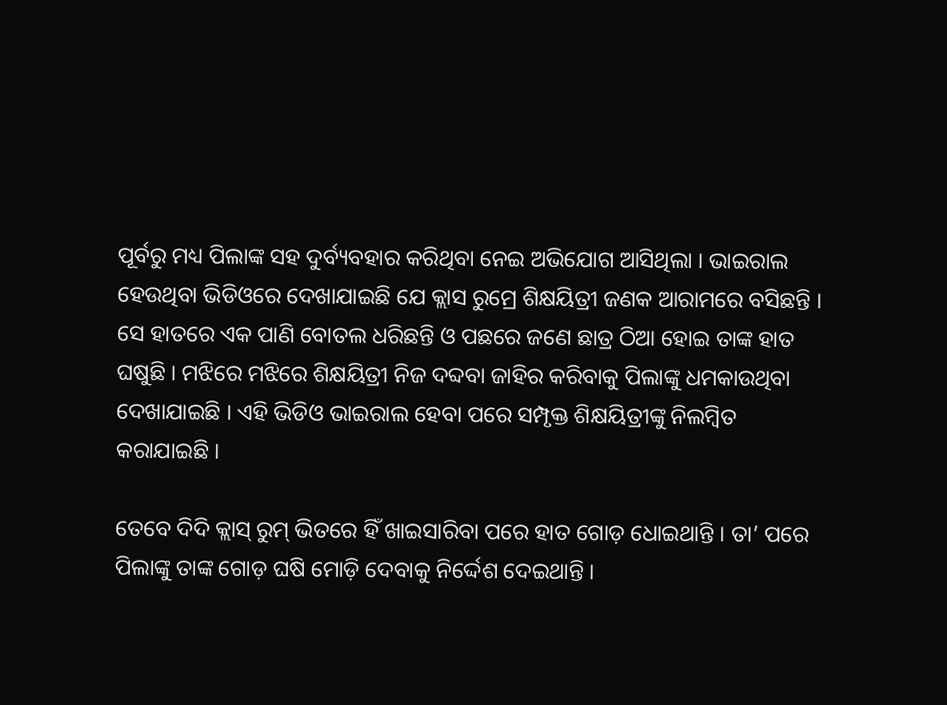ପୂର୍ବରୁ ମଧ୍ୟ ପିଲାଙ୍କ ସହ ଦୁର୍ବ୍ୟବହାର କରିଥିବା ନେଇ ଅଭିଯୋଗ ଆସିଥିଲା । ଭାଇରାଲ ହେଉଥିବା ଭିଡିଓରେ ଦେଖାଯାଇଛି ଯେ କ୍ଲାସ ରୁମ୍ରେ ଶିକ୍ଷୟିତ୍ରୀ ଜଣକ ଆରାମରେ ବସିଛନ୍ତି । ସେ ହାତରେ ଏକ ପାଣି ବୋତଲ ଧରିଛନ୍ତି ଓ ପଛରେ ଜଣେ ଛାତ୍ର ଠିଆ ହୋଇ ତାଙ୍କ ହାତ ଘଷୁଛି । ମଝିରେ ମଝିରେ ଶିକ୍ଷୟିତ୍ରୀ ନିଜ ଦବ୍ଦବା ଜାହିର କରିବାକୁ ପିଲାଙ୍କୁ ଧମକାଉଥିବା ଦେଖାଯାଇଛି । ଏହି ଭିଡିଓ ଭାଇରାଲ ହେବା ପରେ ସମ୍ପୃକ୍ତ ଶିକ୍ଷୟିତ୍ରୀଙ୍କୁ ନିଲମ୍ବିତ କରାଯାଇଛି ।

ତେବେ ଦିଦି କ୍ଲାସ୍ ରୁମ୍ ଭିତରେ ହିଁ ଖାଇସାରିବା ପରେ ହାତ ଗୋଡ଼ ଧୋଇଥାନ୍ତି । ତା’ ପରେ ପିଲାଙ୍କୁ ତାଙ୍କ ଗୋଡ଼ ଘଷି ମୋଡ଼ି ଦେବାକୁ ନିର୍ଦ୍ଦେଶ ଦେଇଥାନ୍ତି ।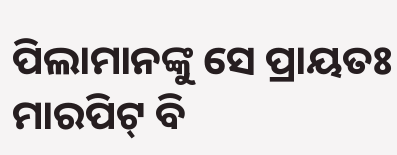ପିଲାମାନଙ୍କୁ ସେ ପ୍ରାୟତଃ ମାରପିଟ୍ ବି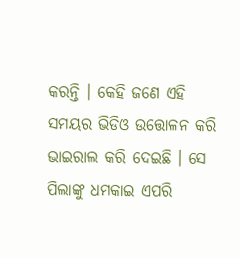କରନ୍ତି । କେହି ଜଣେ ଏହି ସମୟର ଭିଡିଓ ଉତ୍ତୋଳନ କରି ଭାଇରାଲ କରି ଦେଇଛି । ସେ ପିଲାଙ୍କୁ ଧମକାଇ ଏପରି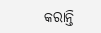କରାନ୍ତି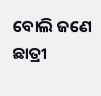ବୋଲି ଜଣେ ଛାତ୍ରୀ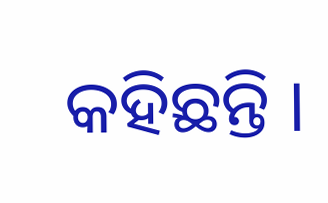କହିଛନ୍ତି ।